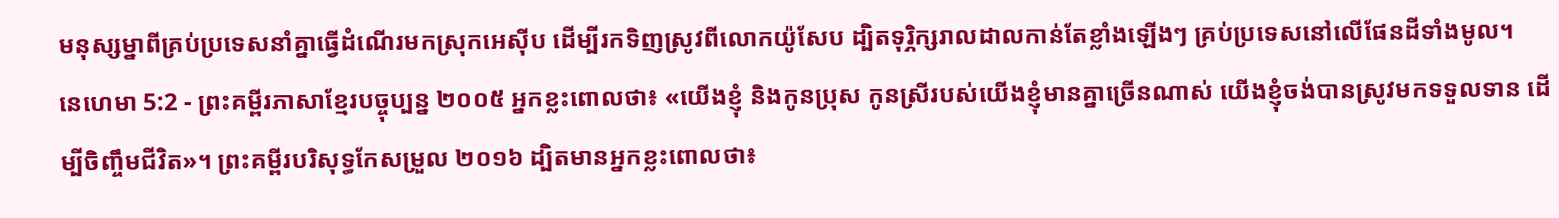មនុស្សម្នាពីគ្រប់ប្រទេសនាំគ្នាធ្វើដំណើរមកស្រុកអេស៊ីប ដើម្បីរកទិញស្រូវពីលោកយ៉ូសែប ដ្បិតទុរ្ភិក្សរាលដាលកាន់តែខ្លាំងឡើងៗ គ្រប់ប្រទេសនៅលើផែនដីទាំងមូល។
នេហេមា 5:2 - ព្រះគម្ពីរភាសាខ្មែរបច្ចុប្បន្ន ២០០៥ អ្នកខ្លះពោលថា៖ «យើងខ្ញុំ និងកូនប្រុស កូនស្រីរបស់យើងខ្ញុំមានគ្នាច្រើនណាស់ យើងខ្ញុំចង់បានស្រូវមកទទួលទាន ដើម្បីចិញ្ចឹមជីវិត»។ ព្រះគម្ពីរបរិសុទ្ធកែសម្រួល ២០១៦ ដ្បិតមានអ្នកខ្លះពោលថា៖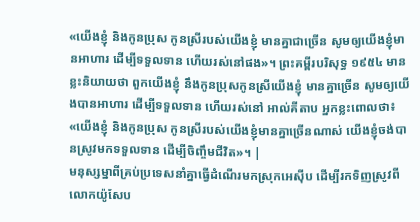«យើងខ្ញុំ និងកូនប្រុស កូនស្រីរបស់យើងខ្ញុំ មានគ្នាជាច្រើន សូមឲ្យយើងខ្ញុំមានអាហារ ដើម្បីទទួលទាន ហើយរស់នៅផង»។ ព្រះគម្ពីរបរិសុទ្ធ ១៩៥៤ មានខ្លះនិយាយថា ពួកយើងខ្ញុំ នឹងកូនប្រុសកូនស្រីយើងខ្ញុំ មានគ្នាច្រើន សូមឲ្យយើងបានអាហារ ដើម្បីទទួលទាន ហើយរស់នៅ អាល់គីតាប អ្នកខ្លះពោលថា៖ «យើងខ្ញុំ និងកូនប្រុស កូនស្រីរបស់យើងខ្ញុំមានគ្នាច្រើនណាស់ យើងខ្ញុំចង់បានស្រូវមកទទួលទាន ដើម្បីចិញ្ចឹមជីវិត»។ |
មនុស្សម្នាពីគ្រប់ប្រទេសនាំគ្នាធ្វើដំណើរមកស្រុកអេស៊ីប ដើម្បីរកទិញស្រូវពីលោកយ៉ូសែប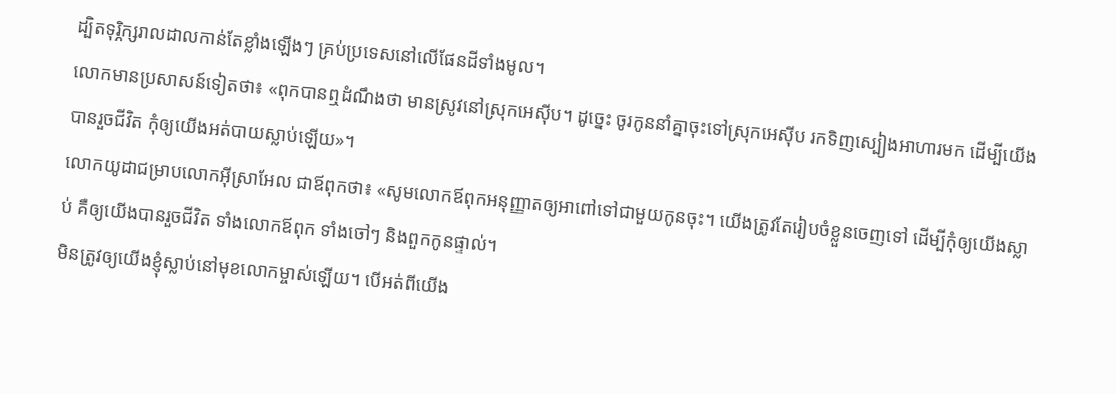ដ្បិតទុរ្ភិក្សរាលដាលកាន់តែខ្លាំងឡើងៗ គ្រប់ប្រទេសនៅលើផែនដីទាំងមូល។
លោកមានប្រសាសន៍ទៀតថា៖ «ពុកបានឮដំណឹងថា មានស្រូវនៅស្រុកអេស៊ីប។ ដូច្នេះ ចូរកូននាំគ្នាចុះទៅស្រុកអេស៊ីប រកទិញស្បៀងអាហារមក ដើម្បីយើងបានរួចជីវិត កុំឲ្យយើងអត់បាយស្លាប់ឡើយ»។
លោកយូដាជម្រាបលោកអ៊ីស្រាអែល ជាឪពុកថា៖ «សូមលោកឪពុកអនុញ្ញាតឲ្យអាពៅទៅជាមួយកូនចុះ។ យើងត្រូវតែរៀបចំខ្លួនចេញទៅ ដើម្បីកុំឲ្យយើងស្លាប់ គឺឲ្យយើងបានរួចជីវិត ទាំងលោកឪពុក ទាំងចៅៗ និងពួកកូនផ្ទាល់។
មិនត្រូវឲ្យយើងខ្ញុំស្លាប់នៅមុខលោកម្ចាស់ឡើយ។ បើអត់ពីយើង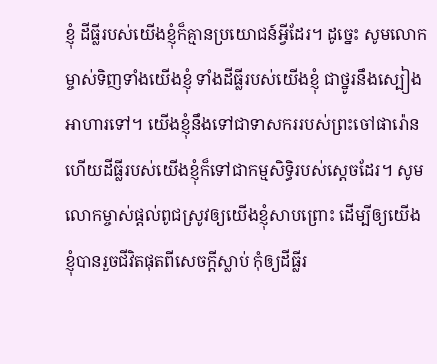ខ្ញុំ ដីធ្លីរបស់យើងខ្ញុំក៏គ្មានប្រយោជន៍អ្វីដែរ។ ដូច្នេះ សូមលោកម្ចាស់ទិញទាំងយើងខ្ញុំ ទាំងដីធ្លីរបស់យើងខ្ញុំ ជាថ្នូរនឹងស្បៀងអាហារទៅ។ យើងខ្ញុំនឹងទៅជាទាសកររបស់ព្រះចៅផារ៉ោន ហើយដីធ្លីរបស់យើងខ្ញុំក៏ទៅជាកម្មសិទ្ធិរបស់ស្ដេចដែរ។ សូមលោកម្ចាស់ផ្ដល់ពូជស្រូវឲ្យយើងខ្ញុំសាបព្រោះ ដើម្បីឲ្យយើងខ្ញុំបានរួចជីវិតផុតពីសេចក្ដីស្លាប់ កុំឲ្យដីធ្លីរ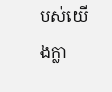បស់យើងក្លា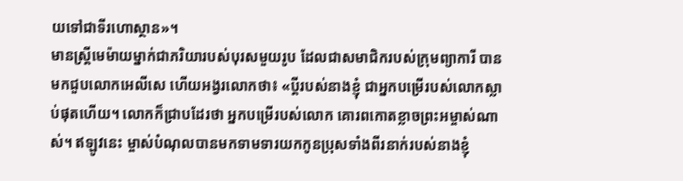យទៅជាទីរហោស្ថាន»។
មានស្ត្រីមេម៉ាយម្នាក់ជាភរិយារបស់បុរសមួយរូប ដែលជាសមាជិករបស់ក្រុមព្យាការី បានមកជួបលោកអេលីសេ ហើយអង្វរលោកថា៖ «ប្ដីរបស់នាងខ្ញុំ ជាអ្នកបម្រើរបស់លោកស្លាប់ផុតហើយ។ លោកក៏ជ្រាបដែរថា អ្នកបម្រើរបស់លោក គោរពកោតខ្លាចព្រះអម្ចាស់ណាស់។ ឥឡូវនេះ ម្ចាស់បំណុលបានមកទាមទារយកកូនប្រុសទាំងពីរនាក់របស់នាងខ្ញុំ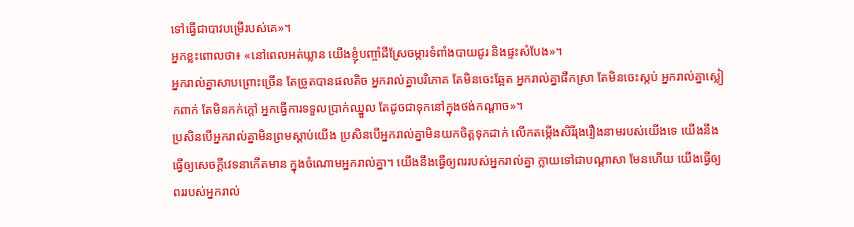ទៅធ្វើជាបាវបម្រើរបស់គេ»។
អ្នកខ្លះពោលថា៖ «នៅពេលអត់ឃ្លាន យើងខ្ញុំបញ្ចាំដីស្រែចម្ការទំពាំងបាយជូរ និងផ្ទះសំបែង»។
អ្នករាល់គ្នាសាបព្រោះច្រើន តែច្រូតបានផលតិច អ្នករាល់គ្នាបរិភោគ តែមិនចេះឆ្អែត អ្នករាល់គ្នាផឹកស្រា តែមិនចេះស្កប់ អ្នករាល់គ្នាស្លៀកពាក់ តែមិនកក់ក្ដៅ អ្នកធ្វើការទទួលប្រាក់ឈ្នួល តែដូចជាទុកនៅក្នុងថង់កណ្ដាច»។
ប្រសិនបើអ្នករាល់គ្នាមិនព្រមស្ដាប់យើង ប្រសិនបើអ្នករាល់គ្នាមិនយកចិត្តទុកដាក់ លើកតម្កើងសិរីរុងរឿងនាមរបស់យើងទេ យើងនឹងធ្វើឲ្យសេចក្ដីវេទនាកើតមាន ក្នុងចំណោមអ្នករាល់គ្នា។ យើងនឹងធ្វើឲ្យពររបស់អ្នករាល់គ្នា ក្លាយទៅជាបណ្ដាសា មែនហើយ យើងធ្វើឲ្យពររបស់អ្នករាល់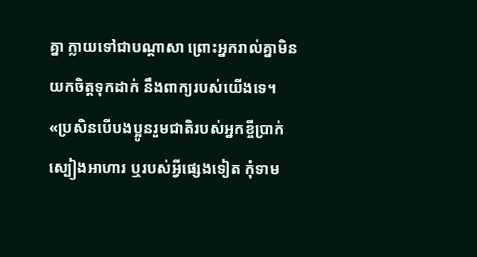គ្នា ក្លាយទៅជាបណ្ដាសា ព្រោះអ្នករាល់គ្នាមិនយកចិត្តទុកដាក់ នឹងពាក្យរបស់យើងទេ។
«ប្រសិនបើបងប្អូនរួមជាតិរបស់អ្នកខ្ចីប្រាក់ ស្បៀងអាហារ ឬរបស់អ្វីផ្សេងទៀត កុំទាម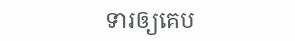ទារឲ្យគេប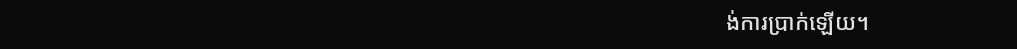ង់ការប្រាក់ឡើយ។